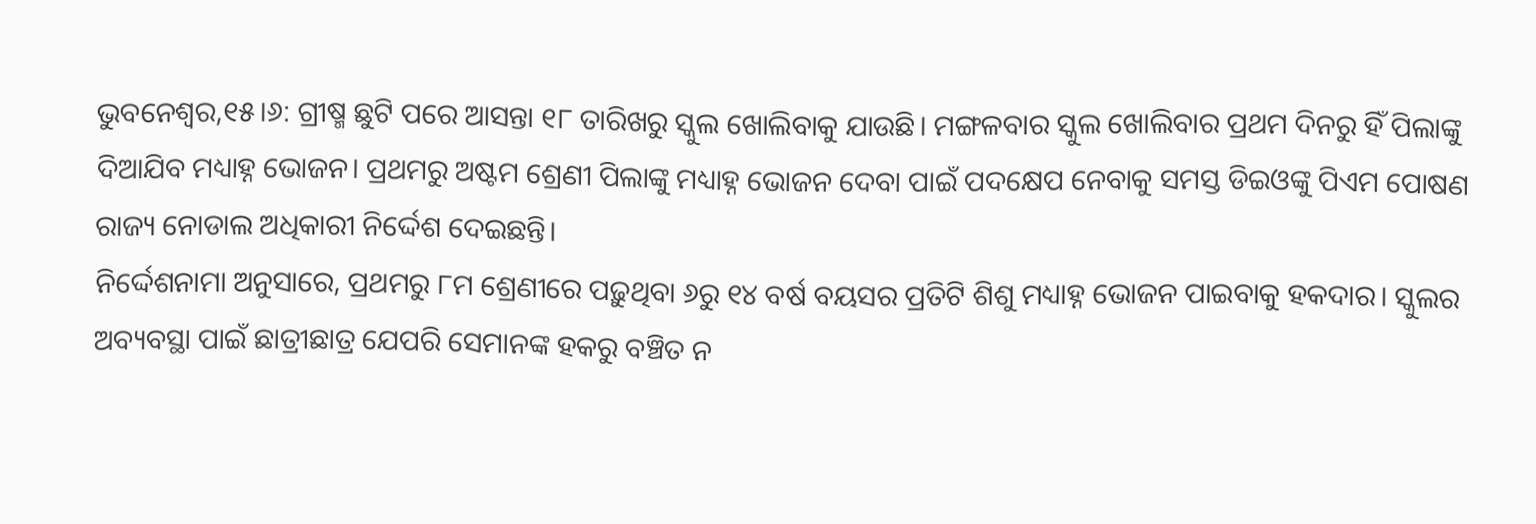ଭୁବନେଶ୍ୱର,୧୫।୬: ଗ୍ରୀଷ୍ମ ଛୁଟି ପରେ ଆସନ୍ତା ୧୮ ତାରିଖରୁ ସ୍କୁଲ ଖୋଲିବାକୁ ଯାଉଛି। ମଙ୍ଗଳବାର ସ୍କୁଲ ଖୋଲିବାର ପ୍ରଥମ ଦିନରୁ ହିଁ ପିଲାଙ୍କୁ ଦିଆଯିବ ମଧ୍ୟାହ୍ନ ଭୋଜନ। ପ୍ରଥମରୁ ଅଷ୍ଟମ ଶ୍ରେଣୀ ପିଲାଙ୍କୁ ମଧ୍ୟାହ୍ନ ଭୋଜନ ଦେବା ପାଇଁ ପଦକ୍ଷେପ ନେବାକୁ ସମସ୍ତ ଡିଇଓଙ୍କୁ ପିଏମ ପୋଷଣ ରାଜ୍ୟ ନୋଡାଲ ଅଧିକାରୀ ନିର୍ଦ୍ଦେଶ ଦେଇଛନ୍ତି।
ନିର୍ଦ୍ଦେଶନାମା ଅନୁସାରେ, ପ୍ରଥମରୁ ୮ମ ଶ୍ରେଣୀରେ ପଢ଼ୁଥିବା ୬ରୁ ୧୪ ବର୍ଷ ବୟସର ପ୍ରତିଟି ଶିଶୁ ମଧ୍ୟାହ୍ନ ଭୋଜନ ପାଇବାକୁ ହକଦାର। ସ୍କୁଲର ଅବ୍ୟବସ୍ଥା ପାଇଁ ଛାତ୍ରୀଛାତ୍ର ଯେପରି ସେମାନଙ୍କ ହକରୁ ବଞ୍ଚିତ ନ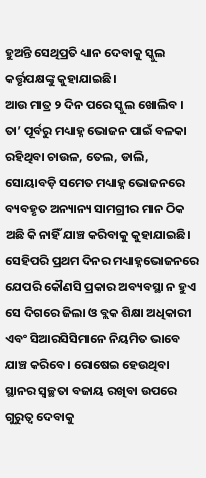ହୁଅନ୍ତି ସେଥିପ୍ରତି ଧ୍ୟାନ ଦେବାକୁ ସ୍କୁଲ କର୍ତ୍ତୃପକ୍ଷଙ୍କୁ କୁହାଯାଇଛି।
ଆଉ ମାତ୍ର ୨ ଦିନ ପରେ ସ୍କୁଲ ଖୋଲିବ । ତା’ ପୂର୍ବରୁ ମଧ୍ୟାହ୍ନ ଭୋଜନ ପାଇଁ ବଳକା ରହିଥିବା ଚାଉଳ, ତେଲ, ଡାଲି, ସୋୟାବଡ଼ି ସମେତ ମଧ୍ୟାହ୍ନ ଭୋଜନରେ ବ୍ୟବହୃତ ଅନ୍ୟାନ୍ୟ ସାମଗ୍ରୀର ମାନ ଠିକ ଅଛି କି ନାହିଁ ଯାଞ୍ଚ କରିବାକୁ କୁହାଯାଇଛି।
ସେହିପରି ପ୍ରଥମ ଦିନର ମଧ୍ୟାହ୍ନଭୋଜନରେ ଯେପରି କୌଣସି ପ୍ରକାର ଅବ୍ୟବସ୍ଥା ନ ହୁଏ ସେ ଦିଗରେ ଜିଲା ଓ ବ୍ଲକ ଶିକ୍ଷା ଅଧିକାରୀ ଏବଂ ସିଆରସିସିମାନେ ନିୟମିତ ଭାବେ ଯାଞ୍ଚ କରିବେ। ରୋଷେଇ ହେଉଥିବା ସ୍ଥାନର ସ୍ବଚ୍ଛତା ବଜାୟ ରଖିବା ଉପରେ ଗୁରୁତ୍ୱ ଦେବାକୁ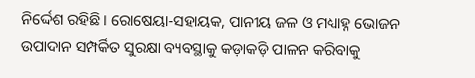ନିର୍ଦ୍ଦେଶ ରହିଛି। ରୋଷେୟା-ସହାୟକ, ପାନୀୟ ଜଳ ଓ ମଧ୍ୟାହ୍ନ ଭୋଜନ ଉପାଦାନ ସମ୍ପର୍କିତ ସୁରକ୍ଷା ବ୍ୟବସ୍ଥାକୁ କଡ଼ାକଡ଼ି ପାଳନ କରିବାକୁ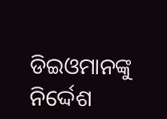ଡିଇଓମାନଙ୍କୁ ନିର୍ଦ୍ଦେଶ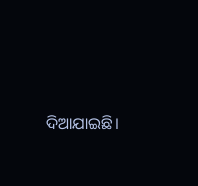ଦିଆଯାଇଛି।